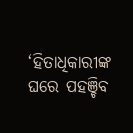‘ହିତାଧିକାରୀଙ୍କ ଘରେ ପହଞ୍ଚିବ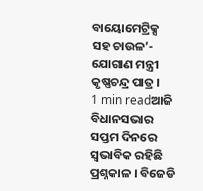ବାୟୋମେଟ୍ରିକ୍ସ ସହ ଚାଉଳ’- ଯୋଗାଣ ମନ୍ତ୍ରୀ କୃଷ୍ଣଚନ୍ଦ୍ର ପାତ୍ର ।
1 min readଆଜି ବିଧାନସଭାର ସପ୍ତମ ଦିନରେ ସ୍ୱଭାବିକ ରହିଛି ପ୍ରଶ୍ନକାଳ । ବିଜେଡି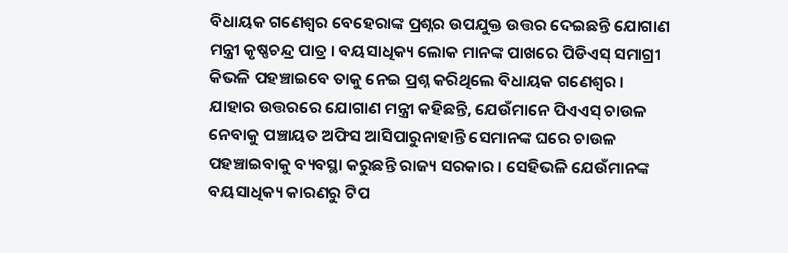ବିଧାୟକ ଗଣେଶ୍ୱର ବେହେରାଙ୍କ ପ୍ରଶ୍ନର ଉପଯୁକ୍ତ ଉତ୍ତର ଦେଇଛନ୍ତି ଯୋଗାଣ ମନ୍ତ୍ରୀ କୃଷ୍ଣଚନ୍ଦ୍ର ପାତ୍ର । ବୟସାଧିକ୍ୟ ଲୋକ ମାନଙ୍କ ପାଖରେ ପିଡିଏସ୍ ସମାଗ୍ରୀ କିଭଳି ପହଞ୍ଚାଇବେ ତାକୁ ନେଇ ପ୍ରଶ୍ନ କରିଥିଲେ ବିଧାୟକ ଗଣେଶ୍ୱର ।
ଯାହାର ଉତ୍ତରରେ ଯୋଗାଣ ମନ୍ତ୍ରୀ କହିଛନ୍ତି, ଯେଉଁମାନେ ପିଏଏସ୍ ଚାଉଳ ନେବାକୁ ପଞ୍ଚାୟତ ଅଫିସ ଆସିପାରୁନାହାନ୍ତି ସେମାନଙ୍କ ଘରେ ଚାଉଳ ପହଞ୍ଚାଇବାକୁ ବ୍ୟବସ୍ଥା କରୁଛନ୍ତି ରାଜ୍ୟ ସରକାର । ସେହିଭଳି ଯେଉଁମାନଙ୍କ ବୟସାଧିକ୍ୟ କାରଣରୁ ଟିପ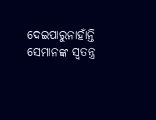ଦେଇପାରୁନାହାଁନ୍ତି ସେମାନଙ୍କ ସ୍ୱତନ୍ତ୍ର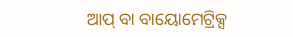ଆପ୍ ବା ବାୟୋମେଟ୍ରିକ୍ସ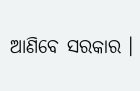ଆଣିବେ ସରକାର ।